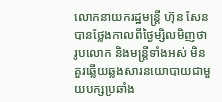លោកនាយករដ្ឋមន្ត្រី ហ៊ុន សែន បានថ្លែងកាលពីថ្ងៃម្សិលមិញថា រូបលោក និងមន្ត្រីទាំងអស់ មិនគួរឆ្លើយឆ្លងសារនយោបាយជាមួយបក្សប្រឆាំង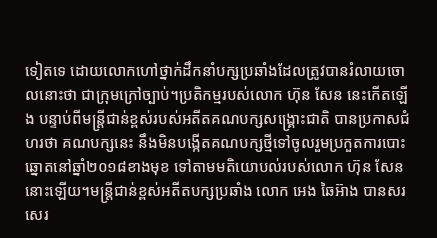ទៀតទេ ដោយលោកហៅថ្នាក់ដឹកនាំបក្សប្រឆាំងដែលត្រូវបានរំលាយចោលនោះថា ជាក្រុមក្រៅច្បាប់។ប្រតិកម្មរបស់លោក ហ៊ុន សែន នេះកើតឡើង បន្ទាប់ពីមន្ត្រីជាន់ខ្ពស់របស់អតីតគណបក្សសង្គ្រោះជាតិ បានប្រកាសជំហរថា គណបក្សនេះ នឹងមិនបង្កើតគណបក្សថ្មីទៅចូលរួមប្រកួតការបោះឆ្នោតនៅឆ្នាំ២០១៨ខាងមុខ ទៅតាមមតិយោបល់របស់លោក ហ៊ុន សែន នោះឡើយ។មន្ត្រីជាន់ខ្ពស់អតីតបក្សប្រឆាំង លោក អេង ឆៃអ៊ាង បានសរសេរ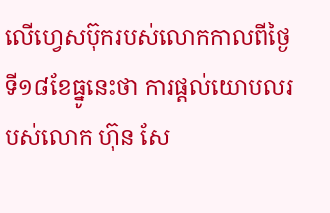លើហ្វេសប៊ុករបស់លោកកាលពីថ្ងៃទី១៨ខែធ្នូនេះថា ការផ្តល់យោបលរបស់លោក ហ៊ុន សែ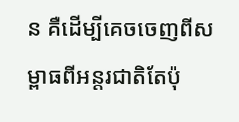ន គឺដើម្បីគេចចេញពីសម្ពាធពីអន្តរជាតិតែប៉ុ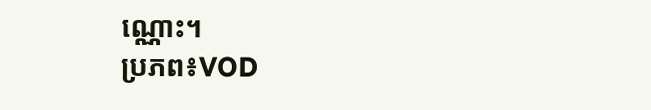ណ្ណោះ។
ប្រភព៖VOD